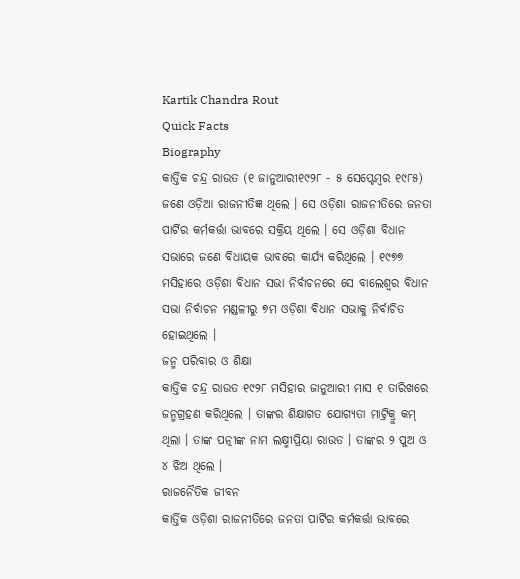Kartik Chandra Rout
Quick Facts
Biography
କାର୍ତ୍ତିକ ଚନ୍ଦ୍ର ରାଉତ (୧ ଜାନୁଆରୀ୧୯୨୮ - ୫ ସେପ୍ଟେମ୍ବର ୧୯୮୫) ଜଣେ ଓଡ଼ିଆ ରାଜନୀତିଜ୍ଞ ଥିଲେ । ସେ ଓଡ଼ିଶା ରାଜନୀତିରେ ଜନତା ପାର୍ଟିର କର୍ମକର୍ତ୍ତା ଭାବରେ ସକ୍ରିୟ ଥିଲେ । ସେ ଓଡ଼ିଶା ବିଧାନ ସଭାରେ ଜଣେ ବିଧାୟକ ଭାବରେ କାର୍ଯ୍ୟ କରିଥିଲେ । ୧୯୭୭ ମସିହାରେ ଓଡ଼ିଶା ବିଧାନ ସଭା ନିର୍ବାଚନରେ ସେ ବାଲେଶ୍ୱର ବିଧାନ ସଭା ନିର୍ବାଚନ ମଣ୍ଡଳୀରୁ ୭ମ ଓଡ଼ିଶା ବିଧାନ ସଭାକୁ ନିର୍ବାଚିତ ହୋଇଥିଲେ ।
ଜନ୍ମ ପରିବାର ଓ ଶିକ୍ଷା
କାର୍ତ୍ତିକ ଚନ୍ଦ୍ର ରାଉତ ୧୯୨୮ ମସିହାର ଜାନୁଆରୀ ମାସ ୧ ତାରିଖରେ ଜନ୍ମଗ୍ରହଣ କରିଥିଲେ । ତାଙ୍କର ଶିକ୍ଷାଗତ ଯୋଗ୍ୟତା ମାଟ୍ରିକ୍ରୁ କମ୍ ଥିଲା । ତାଙ୍କ ପତ୍ନୀଙ୍କ ନାମ ଲକ୍ଷ୍ମୀପ୍ରିୟା ରାଉତ । ତାଙ୍କର ୨ ପୁଅ ଓ ୪ ଝିଅ ଥିଲେ ।
ରାଜନୈତିକ ଜୀବନ
କାର୍ତ୍ତିକ ଓଡ଼ିଶା ରାଜନୀତିରେ ଜନତା ପାର୍ଟିର କର୍ମକର୍ତ୍ତା ଭାବରେ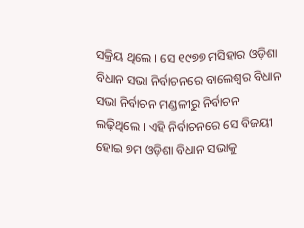ସକ୍ରିୟ ଥିଲେ । ସେ ୧୯୭୭ ମସିହାର ଓଡ଼ିଶା ବିଧାନ ସଭା ନିର୍ବାଚନରେ ବାଲେଶ୍ୱର ବିଧାନ ସଭା ନିର୍ବାଚନ ମଣ୍ଡଳୀରୁ ନିର୍ବାଚନ ଲଢ଼ିଥିଲେ । ଏହି ନିର୍ବାଚନରେ ସେ ବିଜୟୀ ହୋଇ ୭ମ ଓଡ଼ିଶା ବିଧାନ ସଭାକୁ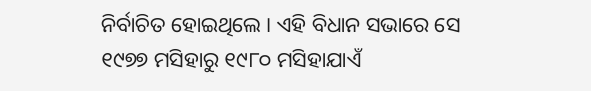ନିର୍ବାଚିତ ହୋଇଥିଲେ । ଏହି ବିଧାନ ସଭାରେ ସେ ୧୯୭୭ ମସିହାରୁ ୧୯୮୦ ମସିହାଯାଏଁ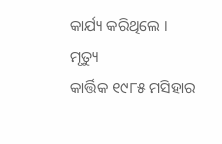କାର୍ଯ୍ୟ କରିଥିଲେ ।
ମୃତ୍ୟୁ
କାର୍ତ୍ତିକ ୧୯୮୫ ମସିହାର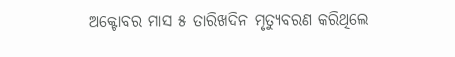ଅକ୍ଟୋବର ମାସ ୫ ତାରିଖଦିନ ମୃତ୍ୟୁବରଣ କରିଥିଲେ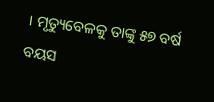। ମୃତ୍ୟୁବେଳକୁ ତାଙ୍କୁ ୫୭ ବର୍ଷ ବୟସ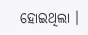ହୋଇଥିଲା ।